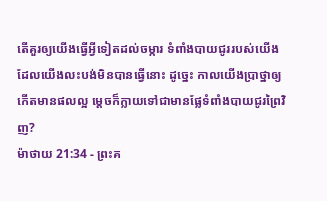តើគួរឲ្យយើងធ្វើអ្វីទៀតដល់ចម្ការ ទំពាំងបាយជូររបស់យើង ដែលយើងលះបង់មិនបានធ្វើនោះ ដូច្នេះ កាលយើងប្រាថ្នាឲ្យកើតមានផលល្អ ម្តេចក៏ក្លាយទៅជាមានផ្លែទំពាំងបាយជូរព្រៃវិញ?
ម៉ាថាយ 21:34 - ព្រះគ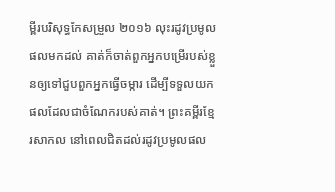ម្ពីរបរិសុទ្ធកែសម្រួល ២០១៦ លុះរដូវប្រមូលផលមកដល់ គាត់ក៏ចាត់ពួកអ្នកបម្រើរបស់ខ្លួនឲ្យទៅជួបពួកអ្នកធ្វើចម្ការ ដើម្បីទទួលយកផលដែលជាចំណែករបស់គាត់។ ព្រះគម្ពីរខ្មែរសាកល នៅពេលជិតដល់រដូវប្រមូលផល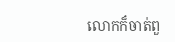លោកក៏ចាត់ពួ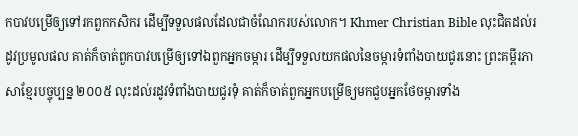កបាវបម្រើឲ្យទៅរកពួកកសិករ ដើម្បីទទួលផលដែលជាចំណែករបស់លោក។ Khmer Christian Bible លុះជិតដល់រដូវប្រមូលផល គាត់ក៏ចាត់ពួកបាវបម្រើឲ្យទៅឯពួកអ្នកចម្ការ ដើម្បីទទួលយកផលនៃចម្ការទំពាំងបាយជូរនោះ ព្រះគម្ពីរភាសាខ្មែរបច្ចុប្បន្ន ២០០៥ លុះដល់រដូវទំពាំងបាយជូរទុំ គាត់ក៏ចាត់ពួកអ្នកបម្រើឲ្យមកជួបអ្នកថែចម្ការទាំង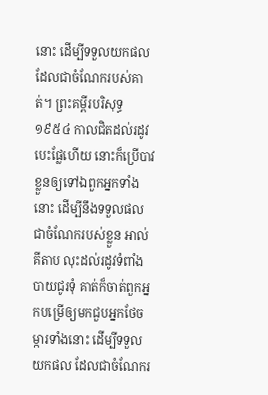នោះ ដើម្បីទទួលយកផលដែលជាចំណែករបស់គាត់។ ព្រះគម្ពីរបរិសុទ្ធ ១៩៥៤ កាលជិតដល់រដូវបេះផ្លែហើយ នោះក៏ប្រើបាវខ្លួនឲ្យទៅឯពួកអ្នកទាំងនោះ ដើម្បីនឹងទទួលផល ជាចំណែករបស់ខ្លួន អាល់គីតាប លុះដល់រដូវទំពាំងបាយជូរទុំ គាត់ក៏ចាត់ពួកអ្នកបម្រើឲ្យមកជួបអ្នកថែចម្ការទាំងនោះ ដើម្បីទទួលយកផល ដែលជាចំណែករ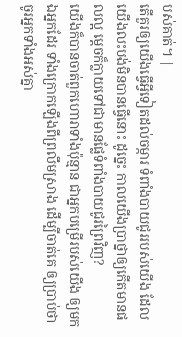បស់គាត់។ |
តើគួរឲ្យយើងធ្វើអ្វីទៀតដល់ចម្ការ ទំពាំងបាយជូររបស់យើង ដែលយើងលះបង់មិនបានធ្វើនោះ ដូច្នេះ កាលយើងប្រាថ្នាឲ្យកើតមានផលល្អ ម្តេចក៏ក្លាយទៅជាមានផ្លែទំពាំងបាយជូរព្រៃវិញ?
យើងក៏បានចាត់ពួកហោរាទាំងប៉ុន្មាន ជាអ្នកបម្រើរបស់យើង ឲ្យមកឯអ្នកដែរ ទាំងក្រោកឡើងពីព្រលឹមស្រាង ដើម្បីចាត់គេ ឲ្យប្រាប់ថា ចូរអ្នកទាំងអស់គ្នា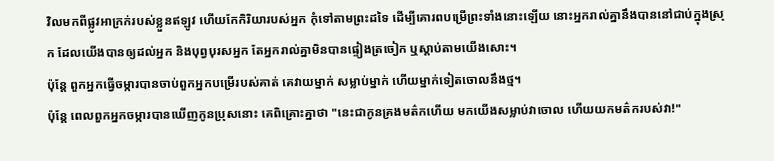វិលមកពីផ្លូវអាក្រក់របស់ខ្លួនឥឡូវ ហើយកែកិរិយារបស់អ្នក កុំទៅតាមព្រះដទៃ ដើម្បីគោរពបម្រើព្រះទាំងនោះឡើយ នោះអ្នករាល់គ្នានឹងបាននៅជាប់ក្នុងស្រុក ដែលយើងបានឲ្យដល់អ្នក និងបុព្វបុរសអ្នក តែអ្នករាល់គ្នាមិនបានផ្ទៀងត្រចៀក ឬស្តាប់តាមយើងសោះ។
ប៉ុន្តែ ពួកអ្នកធ្វើចម្ការបានចាប់ពួកអ្នកបម្រើរបស់គាត់ គេវាយម្នាក់ សម្លាប់ម្នាក់ ហើយម្នាក់ទៀតចោលនឹងថ្ម។
ប៉ុន្តែ ពេលពួកអ្នកចម្ការបានឃើញកូនប្រុសនោះ គេពិគ្រោះគ្នាថា "នេះជាកូនគ្រងមត៌កហើយ មកយើងសម្លាប់វាចោល ហើយយកមត៌ករបស់វា!"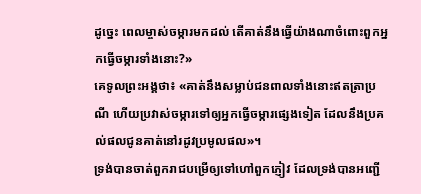ដូច្នេះ ពេលម្ចាស់ចម្ការមកដល់ តើគាត់នឹងធ្វើយ៉ាងណាចំពោះពួកអ្នកធ្វើចម្ការទាំងនោះ?»
គេទូលព្រះអង្គថា៖ «គាត់នឹងសម្លាប់ជនពាលទាំងនោះឥតត្រាប្រណី ហើយប្រវាស់ចម្ការទៅឲ្យអ្នកធ្វើចម្ការផ្សេងទៀត ដែលនឹងប្រគល់ផលជូនគាត់នៅរដូវប្រមូលផល»។
ទ្រង់បានចាត់ពួករាជបម្រើឲ្យទៅហៅពួកភ្ញៀវ ដែលទ្រង់បានអញ្ជើ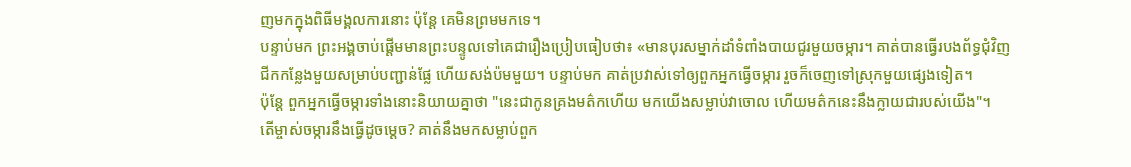ញមកក្នុងពិធីមង្គលការនោះ ប៉ុន្តែ គេមិនព្រមមកទេ។
បន្ទាប់មក ព្រះអង្គចាប់ផ្តើមមានព្រះបន្ទូលទៅគេជារឿងប្រៀបធៀបថា៖ «មានបុរសម្នាក់ដាំទំពាំងបាយជូរមួយចម្ការ។ គាត់បានធ្វើរបងព័ទ្ធជុំវិញ ជីកកន្លែងមួយសម្រាប់បញ្ជាន់ផ្លែ ហើយសង់ប៉មមួយ។ បន្ទាប់មក គាត់ប្រវាស់ទៅឲ្យពួកអ្នកធ្វើចម្ការ រួចក៏ចេញទៅស្រុកមួយផេ្សងទៀត។
ប៉ុន្តែ ពួកអ្នកធ្វើចម្ការទាំងនោះនិយាយគ្នាថា "នេះជាកូនគ្រងមត៌កហើយ មកយើងសម្លាប់វាចោល ហើយមត៌កនេះនឹងក្លាយជារបស់យើង"។
តើម្ចាស់ចម្ការនឹងធ្វើដូចម្តេច? គាត់នឹងមកសម្លាប់ពួក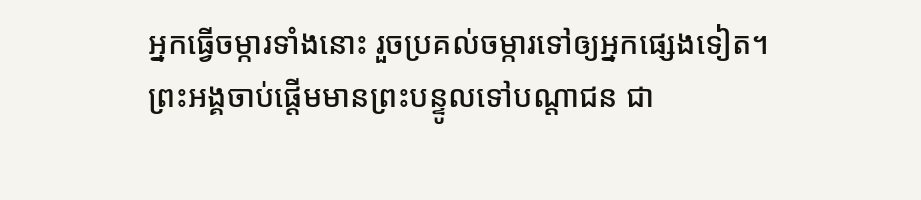អ្នកធ្វើចម្ការទាំងនោះ រួចប្រគល់ចម្ការទៅឲ្យអ្នកផ្សេងទៀត។
ព្រះអង្គចាប់ផ្តើមមានព្រះបន្ទូលទៅបណ្តាជន ជា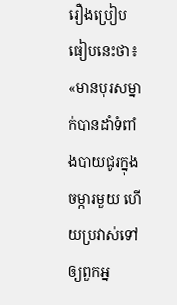រឿងប្រៀបធៀបនេះថា៖ «មានបុរសម្នាក់បានដាំទំពាំងបាយជូរក្នុងចម្ការមួយ ហើយប្រវាស់ទៅឲ្យពួកអ្ន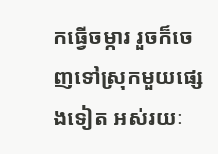កធ្វើចម្ការ រួចក៏ចេញទៅស្រុកមួយផ្សេងទៀត អស់រយៈ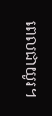ពេលជាយូរ។